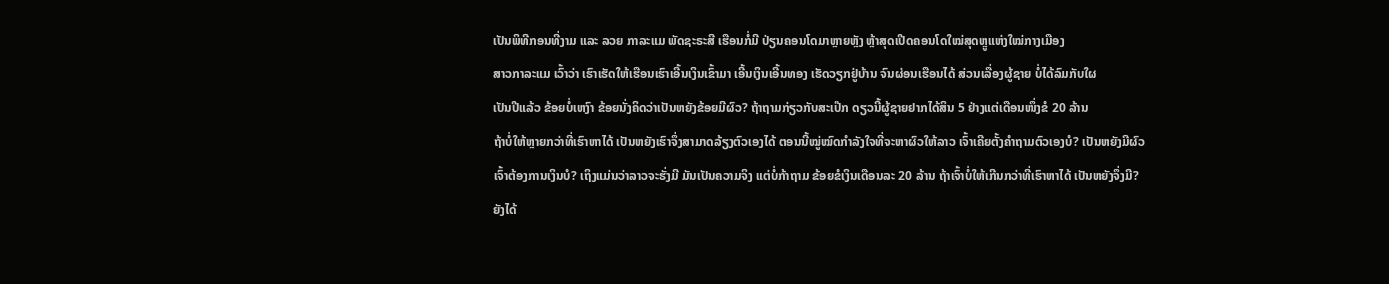ເປັນພິທີກອນທີ່ງາມ ແລະ ລວຍ ກາລະແມ ພັດຊະຣະສີ ເຮືອນກໍ່ມີ ປ່ຽນຄອນໂດມາຫຼາຍຫຼັງ ຫຼ້າສຸດເປີດຄອນໂດໃໝ່ສຸດຫຼູແຫ່ງໃໝ່ກາງເມືອງ
ສາວກາລະແມ ເວົ້າວ່າ ເຮົາເຮັດໃຫ້ເຮືອນເຮົາເອີ້ນເງິນເຂົ້າມາ ເອີ້ນເງິນເອີ້ນທອງ ເຮັດວຽກຢູ່ບ້ານ ຈົນຜ່ອນເຮືອນໄດ້ ສ່ວນເລື່ອງຜູ້ຊາຍ ບໍ່ໄດ້ລົມກັບໃຜ
ເປັນປີແລ້ວ ຂ້ອຍບໍ່ເຫງົາ ຂ້ອຍນັ່ງຄິດວ່າເປັນຫຍັງຂ້ອຍມີຜົວ? ຖ້າຖາມກ່ຽວກັບສະເປ໊ກ ດຽວນີ້ຜູ້ຊາຍຢາກໄດ້ສິນ 5 ຢ່າງແຕ່ເດືອນໜຶ່ງຂໍ 20 ລ້ານ
ຖ້າບໍ່ໃຫ້ຫຼາຍກວ່າທີ່ເຮົາຫາໄດ້ ເປັນຫຍັງເຮົາຈຶ່ງສາມາດລ້ຽງຕົວເອງໄດ້ ຕອນນີ້ໝູ່ໝົດກຳລັງໃຈທີ່ຈະຫາຜົວໃຫ້ລາວ ເຈົ້າເຄີຍຕັ້ງຄໍາຖາມຕົວເອງບໍ? ເປັນຫຍັງມີຜົວ
ເຈົ້າຕ້ອງການເງິນບໍ? ເຖິງແມ່ນວ່າລາວຈະຮັ່ງມີ ມັນເປັນຄວາມຈິງ ແຕ່ບໍ່ກ້າຖາມ ຂ້ອຍຂໍເງິນເດືອນລະ 20 ລ້ານ ຖ້າເຈົ້າບໍ່ໃຫ້ເກີນກວ່າທີ່ເຮົາຫາໄດ້ ເປັນຫຍັງຈຶ່ງມີ?
ຍັງໄດ້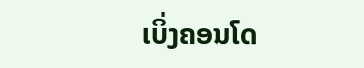ເບິ່ງຄອນໂດ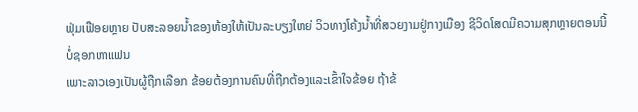ຟຸ່ມເຟືອຍຫຼາຍ ປັບສະລອຍນ້ຳຂອງຫ້ອງໃຫ້ເປັນລະບຽງໃຫຍ່ ວິວທາງໂຄ້ງນ້ຳທີ່ສວຍງາມຢູ່ກາງເມືອງ ຊີວິດໂສດມີຄວາມສຸກຫຼາຍຕອນນີ້ ບໍ່ຊອກຫາແຟນ
ເພາະລາວເອງເປັນຜູ້ຖືກເລືອກ ຂ້ອຍຕ້ອງການຄົນທີ່ຖືກຕ້ອງແລະເຂົ້າໃຈຂ້ອຍ ຖ້າຂ້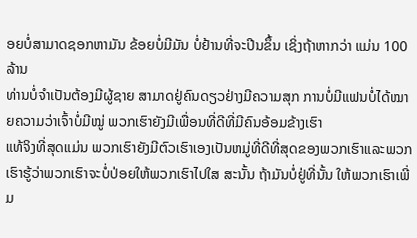ອຍບໍ່ສາມາດຊອກຫາມັນ ຂ້ອຍບໍ່ມີມັນ ບໍ່ຢ້ານທີ່ຈະປີນຂຶ້ນ ເຊິ່ງຖ້າຫາກວ່າ ແມ່ນ 100 ລ້ານ
ທ່ານບໍ່ຈໍາເປັນຕ້ອງມີຜູ້ຊາຍ ສາມາດຢູ່ຄົນດຽວຢ່າງມີຄວາມສຸກ ການບໍ່ມີແຟນບໍ່ໄດ້ໝາຍຄວາມວ່າເຈົ້າບໍ່ມີໝູ່ ພວກເຮົາຍັງມີເພື່ອນທີ່ດີທີ່ມີຄົນອ້ອມຂ້າງເຮົາ
ແທ້ຈິງທີ່ສຸດແມ່ນ ພວກເຮົາຍັງມີຕົວເຮົາເອງເປັນຫມູ່ທີ່ດີທີ່ສຸດຂອງພວກເຮົາແລະພວກເຮົາຮູ້ວ່າພວກເຮົາຈະບໍ່ປ່ອຍໃຫ້ພວກເຮົາໄປໃສ ສະນັ້ນ ຖ້າມັນບໍ່ຢູ່ທີ່ນັ້ນ ໃຫ້ພວກເຮົາເພີ່ມ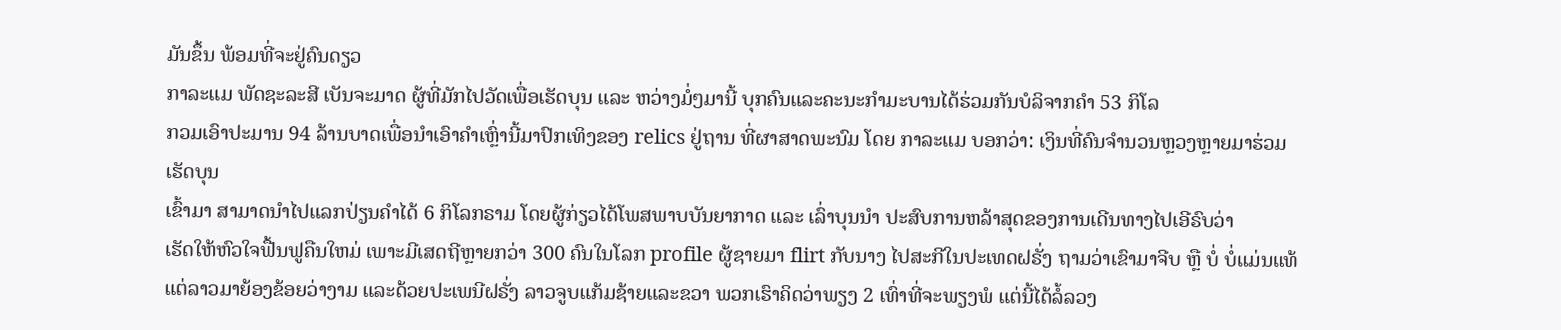ມັນຂຶ້ນ ພ້ອມທີ່ຈະຢູ່ຄົນດຽວ
ກາລະແມ ພັດຊະລະສີ ເບັນຈະມາດ ຜູ້ທີ່ມັກໄປວັດເພື່ອເຮັດບຸນ ແລະ ຫວ່າງມໍ່ໆມານີ້ ບຸກຄົນແລະຄະນະກຳມະບານໄດ້ຮ່ວມກັນບໍລິຈາກຄຳ 53 ກິໂລ
ກວມເອົາປະມານ 94 ລ້ານບາດເພື່ອນໍາເອົາຄໍາເຫຼົ່ານີ້ມາປົກເທິງຂອງ relics ຢູ່ຖານ ທີ່ຜາສາດພະນົມ ໂດຍ ກາລະແມ ບອກວ່າ: ເງິນທີ່ຄົນຈຳນວນຫຼວງຫຼາຍມາຮ່ວມເຮັດບຸນ
ເຂົ້າມາ ສາມາດນຳໄປແລກປ່ຽນຄຳໄດ້ 6 ກິໂລກຣາມ ໂດຍຜູ້ກ່ຽວໄດ້ໂພສພາບບັນຍາກາດ ແລະ ເລົ່າບຸນນຳ ປະສົບການຫລ້າສຸດຂອງການເດີນທາງໄປເອີຣົບວ່າ
ເຮັດໃຫ້ຫົວໃຈຟື້ນຟູຄືນໃຫມ່ ເພາະມີເສດຖີຫຼາຍກວ່າ 300 ຄົນໃນໂລກ profile ຜູ້ຊາຍມາ flirt ກັບນາງ ໄປສະກີໃນປະເທດຝຣັ່ງ ຖາມວ່າເຂົາມາຈີບ ຫຼື ບໍ່ ບໍ່ແມ່ນແທ້
ແຕ່ລາວມາຍ້ອງຂ້ອຍວ່າງາມ ແລະດ້ວຍປະເພນີຝຣັ່ງ ລາວຈູບແກ້ມຊ້າຍແລະຂວາ ພວກເຮົາຄິດວ່າພຽງ 2 ເທົ່າທີ່ຈະພຽງພໍ ແຕ່ນີ້ໄດ້ລໍ້ລວງ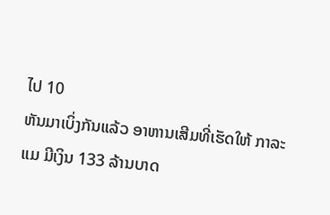ໄປ 10
ຫັນມາເບິ່ງກັນແລ້ວ ອາຫານເສີມທີ່ເຮັດໃຫ້ ກາລະແມ ມີເງິນ 133 ລ້ານບາດ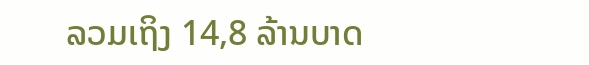ລວມເຖິງ 14,8 ລ້ານບາດ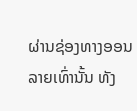ຜ່ານຊ່ອງທາງອອນລາຍເທົ່ານັ້ນ ທັງ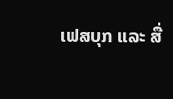ເຟສບຸກ ແລະ ສື່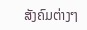ສັງຄົມຕ່າງໆ